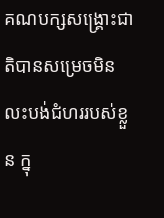គណបក្សសង្គ្រោះជាតិបានសម្រេចមិនលះបង់ជំហររបស់ខ្លួន ក្នុ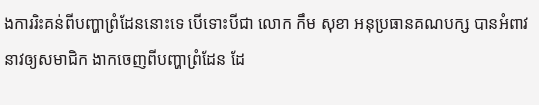ងការរិះគន់ពីបញ្ហាព្រំដែននោះទេ បើទោះបីជា លោក កឹម សុខា អនុប្រធានគណបក្ស បានអំពាវនាវឲ្យសមាជិក ងាកចេញពីបញ្ហាព្រំដែន ដែ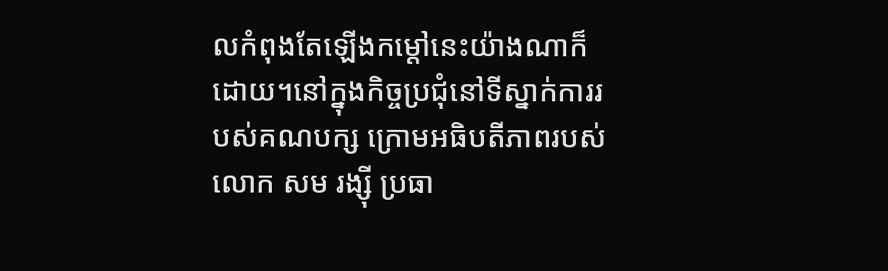លកំពុងតែឡើងកម្តៅនេះយ៉ាងណាក៏ដោយ។នៅក្នុងកិច្ចប្រជុំនៅទីស្នាក់ការរបស់គណបក្ស ក្រោមអធិបតីភាពរបស់ លោក សម រង្ស៊ី ប្រធា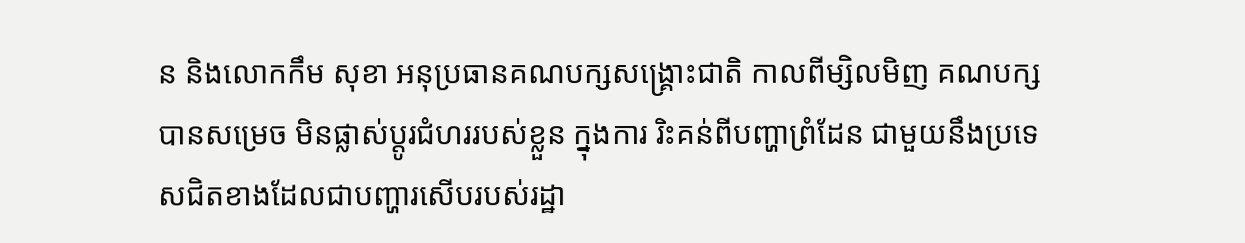ន និងលោកកឹម សុខា អនុប្រធានគណបក្សសង្គ្រោះជាតិ កាលពីម្សិលមិញ គណបក្សបានសម្រេច មិនផ្លាស់ប្តូរជំហររបស់ខ្លួន ក្នុងការ រិះគន់ពីបញ្ហាព្រំដែន ជាមួយនឹងប្រទេសជិតខាងដែលជាបញ្ហារសើបរបស់រដ្ឋា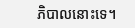ភិបាលនោះទេ។